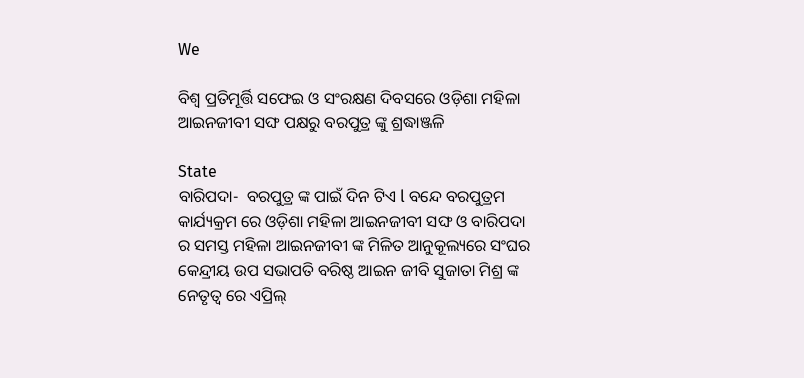We

ବିଶ୍ୱ ପ୍ରତିମୂର୍ତ୍ତି ସଫେଇ ଓ ସଂରକ୍ଷଣ ଦିବସରେ ଓଡ଼ିଶା ମହିଳା ଆଇନଜୀବୀ ସଙ୍ଘ ପକ୍ଷରୁ ବରପୁତ୍ର ଙ୍କୁ ଶ୍ରଦ୍ଧାଞ୍ଜଳି

State
ବାରିପଦା-  ବରପୁତ୍ର ଙ୍କ ପାଇଁ ଦିନ ଟିଏ l ବନ୍ଦେ ବରପୁତ୍ରମ କାର୍ଯ୍ୟକ୍ରମ ରେ ଓଡ଼ିଶା ମହିଳା ଆଇନଜୀବୀ ସଙ୍ଘ ଓ ବାରିପଦା ର ସମସ୍ତ ମହିଳା ଆଇନଜୀବୀ ଙ୍କ ମିଳିତ ଆନୁକୂଲ୍ୟରେ ସଂଘର କେନ୍ଦ୍ରୀୟ ଉପ ସଭାପତି ବରିଷ୍ଠ ଆଇନ ଜୀବି ସୁଜାତା ମିଶ୍ର ଙ୍କ ନେତୃତ୍ୱ ରେ ଏପ୍ରିଲ୍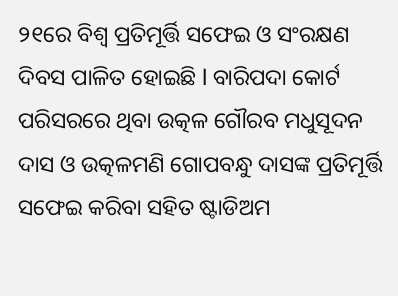୨୧ରେ ବିଶ୍ୱ ପ୍ରତିମୂର୍ତ୍ତି ସଫେଇ ଓ ସଂରକ୍ଷଣ ଦିବସ ପାଳିତ ହୋଇଛି l ବାରିପଦା କୋର୍ଟ ପରିସରରେ ଥିବା ଉତ୍କଳ ଗୌରବ ମଧୁସୂଦନ ଦାସ ଓ ଉତ୍କଳମଣି ଗୋପବନ୍ଧୁ ଦାସଙ୍କ ପ୍ରତିମୂର୍ତ୍ତି ସଫେଇ କରିବା ସହିତ ଷ୍ଟାଡିଅମ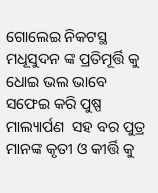ଗୋଲେଇ ନିକଟସ୍ଥ ମଧୂସୁଦନ ଙ୍କ ପ୍ରତିମୂର୍ତ୍ତି କୁ ଧୋଇ ଭଲ ଭାବେ ସଫେଇ କରି ପୁଷ୍ପ ମାଲ୍ୟାର୍ପଣ  ସହ ବର ପୁତ୍ର ମାନଙ୍କ କୃତୀ ଓ କୀର୍ତ୍ତି କୁ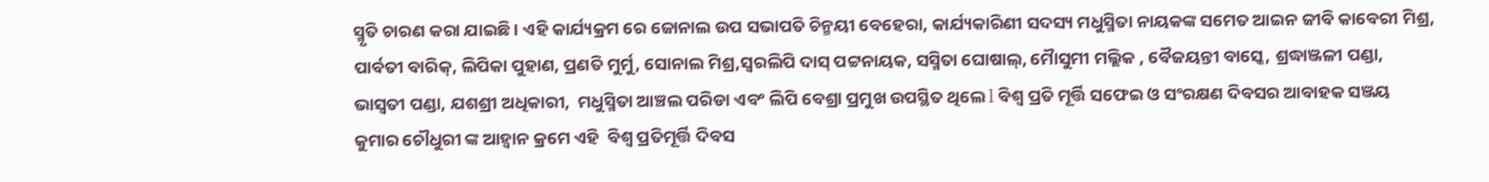ସ୍ମୃତି ଚାରଣ କରା ଯାଇଛି । ଏହି କାର୍ଯ୍ୟକ୍ରମ ରେ ଜୋନାଲ ଉପ ସଭାପତି ଚିନ୍ମୟୀ ବେହେରା, କାର୍ଯ୍ୟକାରିଣୀ ସଦସ୍ୟ ମଧୁସ୍ମିତା ନାୟକଙ୍କ ସମେତ ଆଇନ ଜୀବି କାବେରୀ ମିଶ୍ର, ପାର୍ବତୀ ବାରିକ୍, ଲିପିକା ପୁହାଣ, ପ୍ରଣତି ମୁର୍ମୁ, ସୋନାଲ ମିଶ୍ର,ସ୍ବରଲିପି ଦାସ୍ ପଟ୍ଟନାୟକ, ସସ୍ମିତା ଘୋଷାଲ୍, ମୋୖସୁମୀ ମଲ୍ଲିକ , ବୈଜୟନ୍ତୀ ବାସ୍କେ, ଶ୍ରଦ୍ଧାଞ୍ଜଳୀ ପଣ୍ଡା, ଭାସ୍ବତୀ ପଣ୍ଡା, ଯଶଶ୍ରୀ ଅଧିକାରୀ,  ମଧୁସ୍ମିତା ଆଞ୍ଚଲ ପରିଡା ଏବଂ ଲିପି ବେଶ୍ରା ପ୍ରମୁଖ ଉପସ୍ଥିତ ଥିଲେ l ବିଶ୍ୱ ପ୍ରତି ମୂର୍ତ୍ତି ସଫେଇ ଓ ସଂରକ୍ଷଣ ଦିବସର ଆବାହକ ସଞ୍ଜୟ କୁମାର ଚୌଧୁରୀ ଙ୍କ ଆହ୍ୱାନ କ୍ରମେ ଏହି  ବିଶ୍ୱ ପ୍ରତିମୂର୍ତ୍ତି ଦିବସ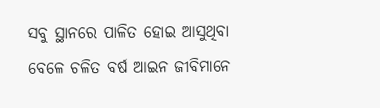ସବୁ ସ୍ଥାନରେ ପାଳିତ ହୋଇ ଆସୁଥିବା ବେଳେ ଚଳିତ ବର୍ଷ ଆଇନ ଜୀବିମାନେ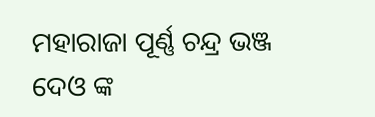ମହାରାଜା ପୂର୍ଣ୍ଣ ଚନ୍ଦ୍ର ଭଞ୍ଜ ଦେଓ ଙ୍କ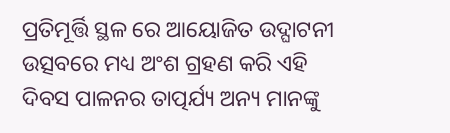ପ୍ରତିମୂର୍ତ୍ତି ସ୍ଥଳ ରେ ଆୟୋଜିତ ଉଦ୍ଘାଟନୀ ଉତ୍ସବରେ ମଧ୍ୟ ଅଂଶ ଗ୍ରହଣ କରି ଏହି ଦିବସ ପାଳନର ତାତ୍ପର୍ଯ୍ୟ ଅନ୍ୟ ମାନଙ୍କୁ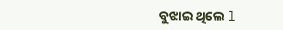ବୁଝାଇ ଥିଲେ l